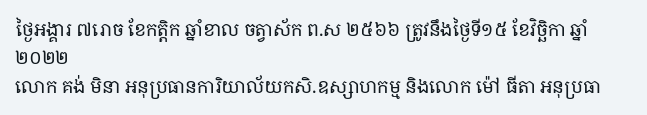ថ្ងៃអង្គារ ៧រោច ខែកត្តិក ឆ្នាំខាល ចត្វាស័ក ព.ស ២៥៦៦ ត្រូវនឹងថ្ងៃទី១៥ ខែវិច្ឆិកា ឆ្នាំ២០២២
លោក គង់ មិនា អនុប្រធានការិយាល័យកសិ.ឧស្សាហកម្ម និងលោក ម៉ៅ ធីតា អនុប្រធា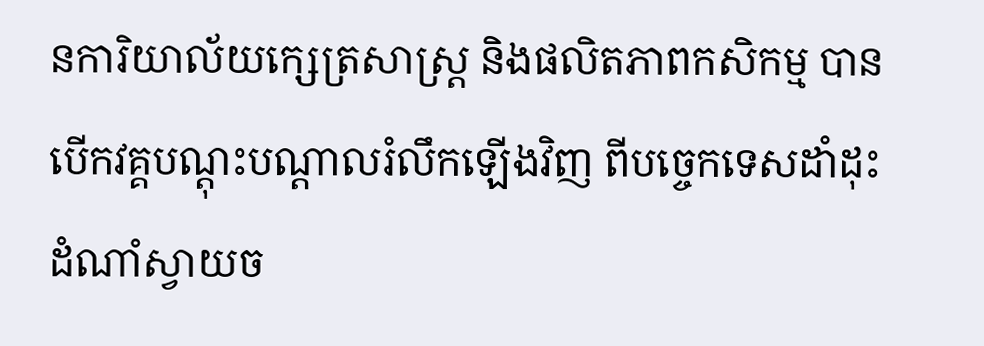នការិយាល័យក្សេត្រសាស្ត្រ និងផលិតភាពកសិកម្ម បានបើកវគ្គបណ្តុះបណ្តាលរំលឹកឡើងវិញ ពីបច្ចេកទេសដាំដុះដំណាំស្វាយច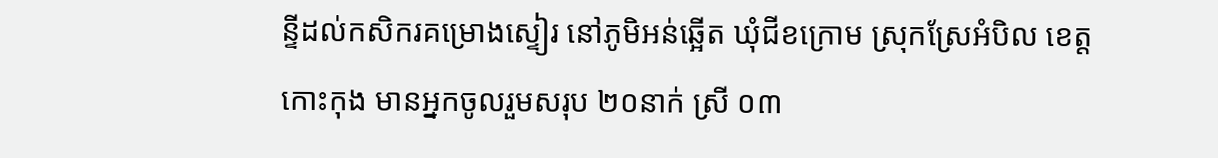ន្ទីដល់កសិករគម្រោងស្ទៀរ នៅភូមិអន់ឆ្អើត ឃុំជីខក្រោម ស្រុកស្រែអំបិល ខេត្តកោះកុង មានអ្នកចូលរួមសរុប ២០នាក់ ស្រី ០៣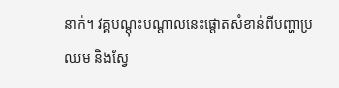នាក់។ វគ្គបណ្តុះបណ្តាលនេះផ្តោតសំខាន់ពីបញ្ហាប្រឈម និងស្វែ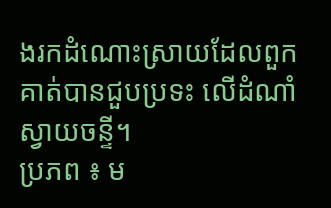ងរកដំណោះស្រាយដែលពួកគាត់បានជួបប្រទះ លើដំណាំស្វាយចន្ទី។
ប្រភព ៖ ម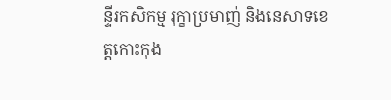ន្ទីរកសិកម្ម រុក្ខាប្រមាញ់ និងនេសាទខេត្តកោះកុង